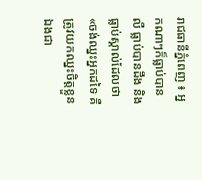រាជធានីភ្នំពេញ ៖ អ្នកណាៗក៏ធ្លាប់បានលឺ ធ្លាប់បានដឹង និងធ្លាប់ស្គាល់ដែលថា«ចង់ឈ្នះអ្នកដទៃ គឺត្រូវយកឈ្នះចិត្តខ្លួនឯងជា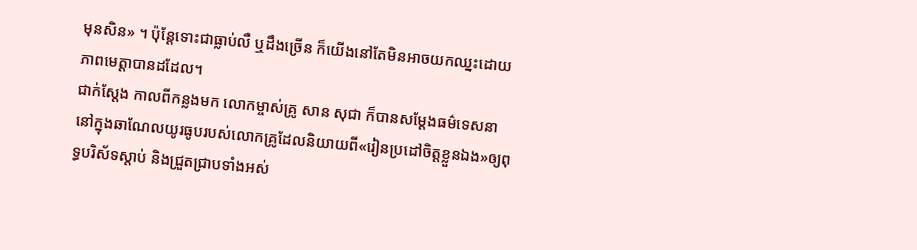មុនសិន» ។ ប៉ុន្តែទោះជាធ្លាប់លឺ ឬដឹងច្រើន ក៏យើងនៅតែមិនអាចយកឈ្នះដោយភាពមេត្តាបានដដែល។
ជាក់ស្តែង កាលពីកន្លងមក លោកម្ចាស់គ្រូ សាន សុជា ក៏បានសម្តែងធម៌ទេសនានៅក្នុងឆាណែលយូរធូបរបស់លោកគ្រូដែលនិយាយពី«រៀនប្រដៅចិត្តខ្លួនឯង»ឲ្យពុទ្ធបរិស័ទស្តាប់ និងជ្រួតជ្រាបទាំងអស់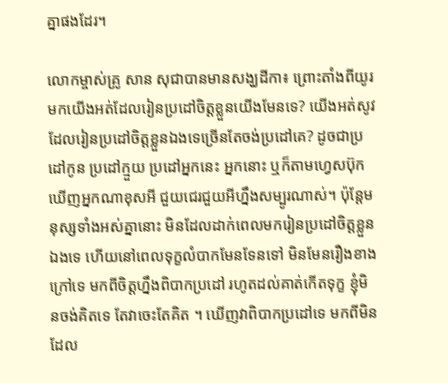គ្នាផងដែរ។

លោកម្ចាស់គ្រូ សាន សុជាបានមានសង្ឃដីកា៖ ព្រោះតាំងពីយូរមកយើងអត់ដែលរៀនប្រដៅចិត្តខ្លួនយើងមែនទេ? យើងអត់សូវដែលរៀនប្រដៅចិត្តខ្លួនឯងទេច្រើនតែចង់ប្រដៅគេ? ដូចជាប្រដៅកូន ប្រដៅក្មួយ ប្រដៅអ្នកនេះ អ្នកនោះ ឬក៏តាមហ្វេសប៊ុកឃើញអ្នកណាខុសអី ជួយជេរជួយអីហ្នឹងសម្បូរណាស់។ ប៉ុន្តែមនុស្សទាំងអស់គ្នានោះ មិនដែលដាក់ពេលមករៀនប្រដៅចិត្តខ្លួនឯងទេ ហើយនៅពេលទុក្ខលំបាកមែនទែនទៅ មិនមែនរឿងខាងក្រៅទេ មកពីចិត្តហ្នឹងពិបាកប្រដៅ រហូតដល់គាត់កើតទុក្ខ ខ្ញុំមិនចង់គិតទេ តែវាចេះតែគិត ។ ឃើញវាពិបាកប្រដៅទេ មកពីមិនដែល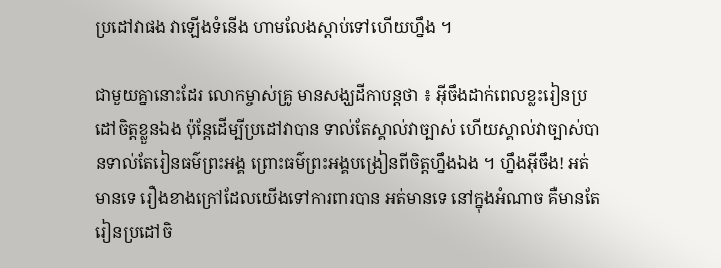ប្រដៅវាផង វាឡើងទំនើង ហាមលែងស្តាប់ទៅហើយហ្នឹង ។

ជាមួយគ្នានោះដែរ លោកម្ចាស់គ្រូ មានសង្ឃដីកាបន្តថា ៖ អ៊ីចឹងដាក់ពេលខ្លះរៀនប្រដៅចិត្តខ្លួនឯង ប៉ុន្តែដើម្បីប្រដៅវាបាន ទាល់តែស្គាល់វាច្បាស់ ហើយស្គាល់វាច្បាស់បានទាល់តែរៀនធម៌ព្រះអង្គ ព្រោះធម៌ព្រះអង្គបង្រៀនពីចិត្តហ្នឹងឯង ។ ហ្នឹងអ៊ីចឹង! អត់មានទេ រឿងខាងក្រៅដែលយើងទៅការពារបាន អត់មានទេ នៅក្នុងអំណាច គឺមានតែរៀនប្រដៅចិ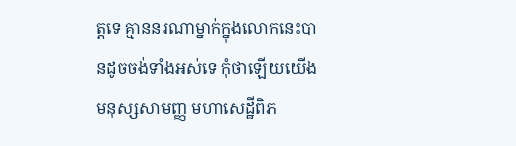ត្តទេ គ្មាននរណាម្នាក់ក្នុងលោកនេះបានដូចចង់ទាំងអស់ទេ កុំថាឡើយយើងមនុស្សសាមញ្ញ មហាសេដ្ឋីពិភ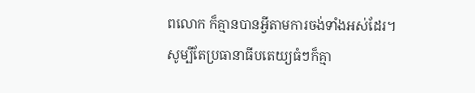ពលោក ក៏គ្មានបានអ្វីតាមការចង់ទាំងអស់ដែរ។ សូម្បីតែប្រធានាធីបតេយ្យធំៗក៏គ្មា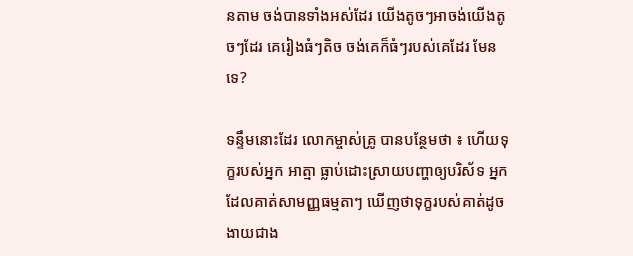នតាម ចង់បានទាំងអស់ដែរ យើងតូចៗអាចង់យើងតូចៗដែរ គេរៀងធំៗតិច ចង់គេក៏ធំៗរបស់គេដែរ មែនទេ?

ទន្ទឹមនោះដែរ លោកម្ចាស់គ្រូ បានបន្ថែមថា ៖ ហើយទុក្ខរបស់អ្នក អាត្មា ធ្លាប់ដោះស្រាយបញ្ហាឲ្យបរិស័ទ អ្នកដែលគាត់សាមញ្ញធម្មតាៗ ឃើញថាទុក្ខរបស់គាត់ដូចងាយជាង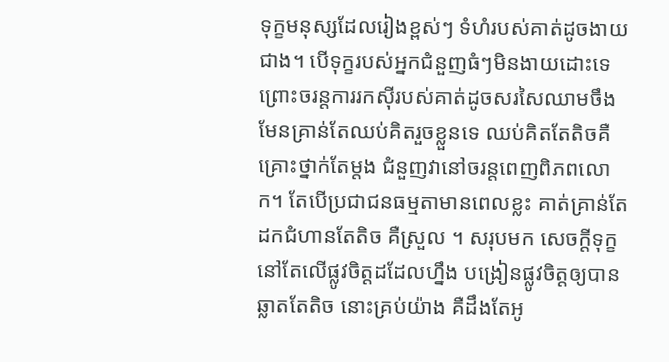ទុក្ខមនុស្សដែលរៀងខ្ពស់ៗ ទំហំរបស់គាត់ដូចងាយជាង។ បើទុក្ខរបស់អ្នកជំនួញធំៗមិនងាយដោះទេ ព្រោះចរន្តការរកស៊ីរបស់គាត់ដូចសរសៃឈាមចឹង មែនគ្រាន់តែឈប់គិតរួចខ្លួនទេ ឈប់គិតតែតិចគឺគ្រោះថ្នាក់តែម្តង ជំនួញវានៅចរន្តពេញពិភពលោក។ តែបើប្រជាជនធម្មតាមានពេលខ្លះ គាត់គ្រាន់តែដកជំហានតែតិច គឺស្រួល ។ សរុបមក សេចក្តីទុក្ខនៅតែលើផ្លូវចិត្តដដែលហ្នឹង បង្រៀនផ្លូវចិត្តឲ្យបានឆ្លាតតែតិច នោះគ្រប់យ៉ាង គឺដឹងតែអូ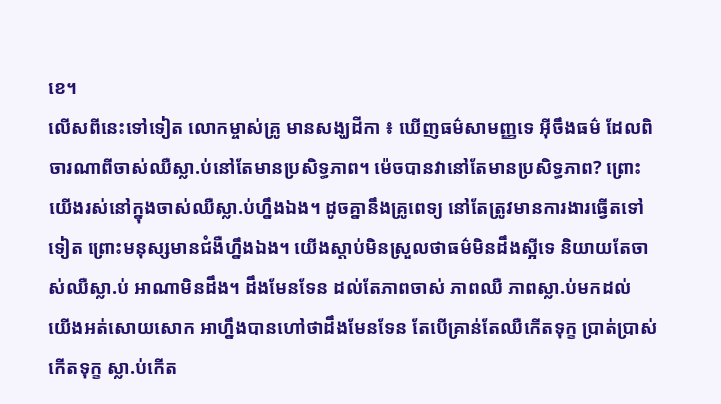ខេ។
លើសពីនេះទៅទៀត លោកម្ចាស់គ្រូ មានសង្ឃដីកា ៖ ឃើញធម៌សាមញ្ញទេ អ៊ីចឹងធម៌ ដែលពិចារណាពីចាស់ឈឺស្លា.ប់នៅតែមានប្រសិទ្ធភាព។ ម៉េចបានវានៅតែមានប្រសិទ្ធភាព? ព្រោះយើងរស់នៅក្នុងចាស់ឈឺស្លា.ប់ហ្នឹងឯង។ ដូចគ្នានឹងគ្រូពេទ្យ នៅតែត្រូវមានការងារធ្វើតទៅទៀត ព្រោះមនុស្សមានជំងឺហ្នឹងឯង។ យើងស្តាប់មិនស្រួលថាធម៌មិនដឹងស្អីទេ និយាយតែចាស់ឈឺស្លា.ប់ អាណាមិនដឹង។ ដឹងមែនទែន ដល់តែភាពចាស់ ភាពឈឺ ភាពស្លា.ប់មកដល់ យើងអត់សោយសោក អាហ្នឹងបានហៅថាដឹងមែនទែន តែបើគ្រាន់តែឈឺកើតទុក្ខ ប្រាត់ប្រាស់កើតទុក្ខ ស្លា.ប់កើត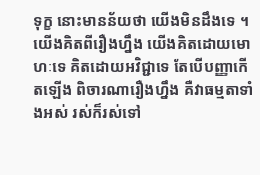ទុក្ខ នោះមានន័យថា យើងមិនដឹងទេ ។ យើងគិតពីរឿងហ្នឹង យើងគិតដោយមោហៈទេ គិតដោយអវិជ្ជាទេ តែបើបញ្ញាកើតឡើង ពិចារណារឿងហ្នឹង គឺវាធម្មតាទាំងអស់ រស់ក៏រស់ទៅ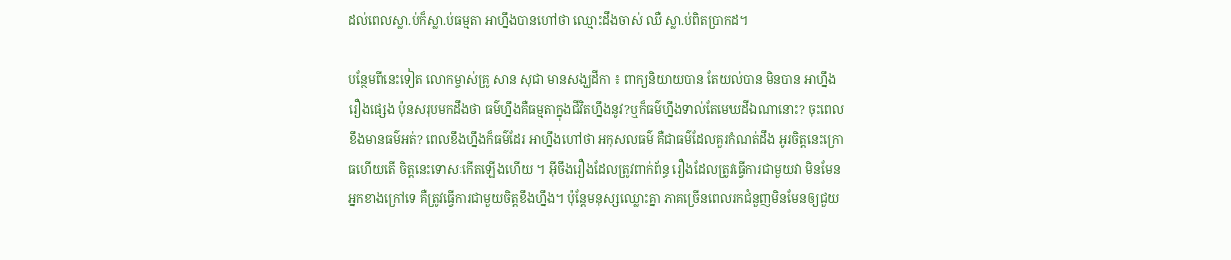ដល់ពេលស្លា.ប់ក៏ស្លា.ប់ធម្មតា អាហ្នឹងបានហៅថា ឈ្មោះដឹងចាស់ ឈឺ ស្លា.ប់ពិតប្រាកដ។

បន្ថែមពីនេះទៀត លោកម្ចាស់គ្រូ សាន សុជា មានសង្ឃដីកា ៖ ពាក្យនិយាយបាន តែយល់បាន មិនបាន អាហ្នឹងរឿងផ្សេង ប៉ុនសរុបមកដឹងថា ធម៌ហ្នឹងគឺធម្មតាក្នុងជីវិតហ្នឹងនូវ?ឬក៏ធម៌ហ្នឹងទាល់តែមេឃដីឯណានោះ? ចុះពេលខឹងមានធម៌អត់? ពេលខឹងហ្នឹងក៏ធម៌ដែរ អាហ្នឹងហៅថា អកុសលធម៌ គឺជាធម៌ដែលគួរកំណត់ដឹង អូរចិត្តនេះក្រោធហើយតើ ចិត្តនេះទោសៈកើតឡើងហើយ ។ អ៊ីចឹងរឿងដែលត្រូវពាក់ព័ន្ធ រឿងដែលត្រូវធ្វើការជាមួយវា មិនមែនអ្នកខាងក្រៅទេ គឺត្រូវធ្វើការជាមួយចិត្តខឹងហ្នឹង។ ប៉ុន្តែមនុស្សឈ្លោះគ្នា ភាគច្រើនពេលរកជំនួញមិនមែនឲ្យជួយ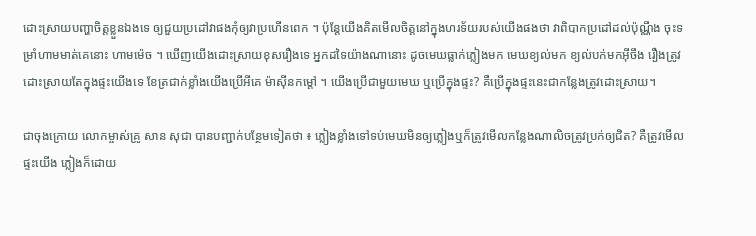ដោះស្រាយបញ្ហាចិត្តខ្លួនឯងទេ ឲ្យជួយប្រដៅវាផងកុំឲ្យវាប្រហើនពេក ។ ប៉ុន្តែយើងគិតមើលចិត្តនៅក្នុងហរទ័យរបស់យើងផងថា វាពិបាកប្រដៅដល់ប៉ុណ្ណឹង ចុះទម្រាំហាមមាត់គេនោះ ហាមម៉េច ។ ឃើញយើងដោះស្រាយខុសរឿងទេ អ្នកដទៃយ៉ាងណានោះ ដូចមេឃធ្លាក់ភ្លៀងមក មេឃខ្យល់មក ខ្យល់បក់មកអ៊ីចឹង រឿងត្រូវដោះស្រាយតែក្នុងផ្ទះយើងទេ ខែត្រជាក់ខ្លាំងយើងប្រើអីគេ ម៉ាស៊ីនកម្តៅ ។ យើងប្រើជាមួយមេឃ ឬប្រើក្នុងផ្ទះ? គឺប្រើក្នុងផ្ទះនេះជាកន្លែងត្រូវដោះស្រាយ។

ជាចុងក្រោយ លោកម្ចាស់គ្រូ សាន សុជា បានបញ្ជាក់បន្ថែមទៀតថា ៖ ភ្លៀងខ្លាំងទៅទប់មេឃមិនឲ្យភ្លៀងឬក៏ត្រូវមើលកន្លែងណាលិចត្រូវប្រក់ឲ្យជិត? គឺត្រូវមើលផ្ទះយើង ភ្លៀងក៏ដោយ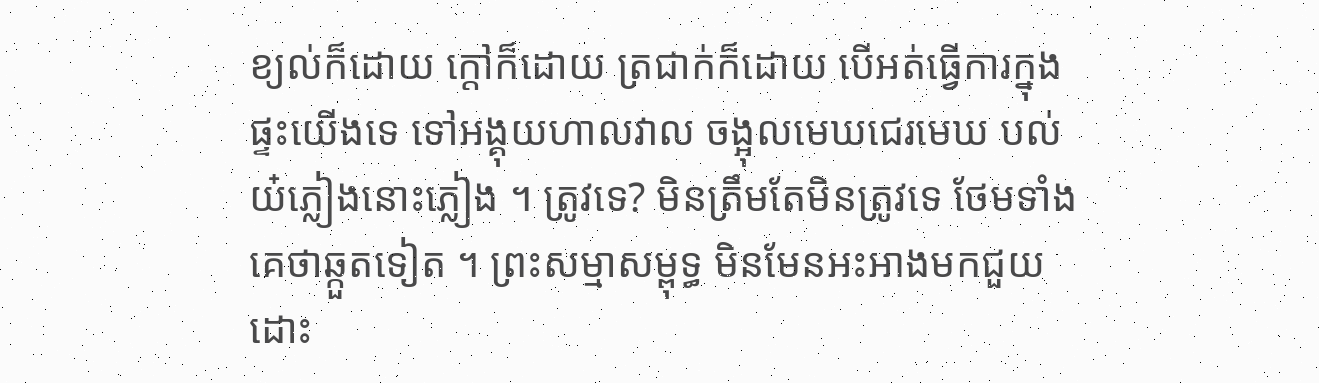ខ្យល់ក៏ដោយ ក្តៅក៏ដោយ ត្រជាក់ក៏ដោយ បើអត់ធ្វើការក្នុងផ្ទះយើងទេ ទៅអង្គុយហាលវាល ចង្អុលមេឃជេរមេឃ បល់យ៎ភ្លៀងនោះភ្លៀង ។ ត្រូវទេ? មិនត្រឹមតែមិនត្រូវទេ ថែមទាំងគេថាឆ្កួតទៀត ។ ព្រះសម្មាសម្ពុទ្ធ មិនមែនអះអាងមកជួយដោះ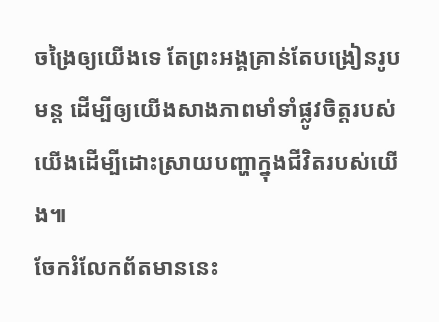ចង្រៃឲ្យយើងទេ តែព្រះអង្គគ្រាន់តែបង្រៀនរូបមន្ត ដើម្បីឲ្យយើងសាងភាពមាំទាំផ្លូវចិត្តរបស់យើងដើម្បីដោះស្រាយបញ្ហាក្នុងជីវិតរបស់យើង៕
ចែករំលែកព័តមាននេះ